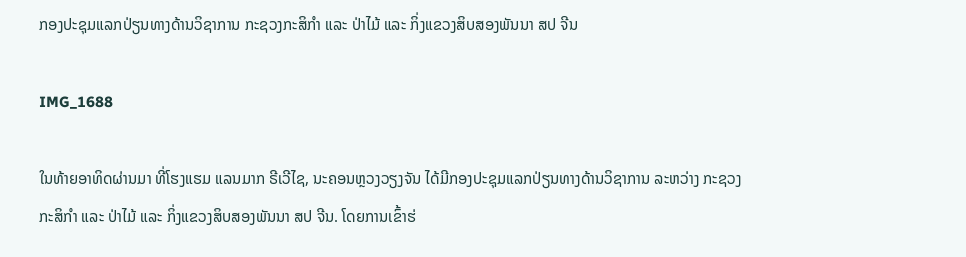ກອງປະຊຸມແລກປ່ຽນທາງດ້ານວິຊາການ ກະຊວງກະສິກຳ ແລະ ປ່າໄມ້ ແລະ ກິ່ງແຂວງສິບສອງພັນນາ ສປ ຈີນ

IMG_1688

ໃນທ້າຍອາທິດຜ່ານມາ ທີ່ໂຮງແຮມ ແລນມາກ ຣີເວີໄຊ, ນະຄອນຫຼວງວຽງຈັນ ໄດ້ມີກອງປະຊຸມແລກປ່ຽນທາງດ້ານວິຊາການ ລະຫວ່າງ ກະຊວງກະສິກຳ ແລະ ປ່າໄມ້ ແລະ ກິ່ງແຂວງສິບສອງພັນນາ ສປ ຈີນ. ໂດຍການເຂົ້າຮ່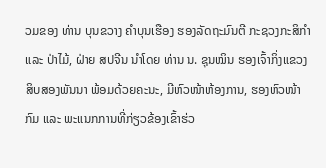ວມຂອງ ທ່ານ ບຸນຂວາງ ຄຳບຸນເຮືອງ ຮອງລັດຖະມົນຕີ ກະຊວງກະສິກຳ ແລະ ປ່າໄມ້, ຝ່າຍ ສປຈີນ ນໍາໂດຍ ທ່ານ ນ. ຊຸນໝິນ ຮອງເຈົ້າກິ່ງແຂວງ ສິບສອງພັນນາ ພ້ອມດ້ວຍຄະນະ, ມີຫົວໜ້າຫ້ອງການ, ຮອງຫົວໜ້າກົມ ແລະ ພະແນກການທີ່ກ່ຽວຂ້ອງເຂົ້າຮ່ວ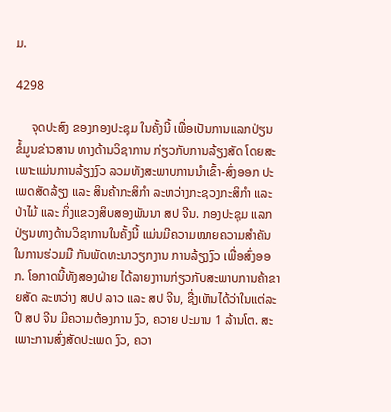ມ.

4298

     ຈຸດປະສົງ ຂອງກອງປະຊຸມ ໃນຄັ້ງນີ້ ເພື່ອເປັນການແລກປ່ຽນ ຂໍ້ມູນຂ່າວສານ ທາງດ້ານວິຊາການ ກ່ຽວກັບການລ້ຽງສັດ ໂດຍສະເພາະແມ່ນການລ້ຽງງົວ ລວມທັງສະພາບການນຳເຂົ້າ-ສົ່ງອອກ ປະເພດສັດລ້ຽງ ແລະ ສິນຄ້າກະສິກຳ ລະຫວ່າງກະຊວງກະສິກຳ ແລະ ປ່າໄມ້ ແລະ ກິ່ງແຂວງສິບສອງພັນນາ ສປ ຈີນ. ກອງປະຊຸມ ແລກປ່ຽນທາງດ້ານວິຊາການໃນຄັ້ງນີ້ ແມ່ນມີຄວາມໝາຍຄວາມສຳຄັນ ໃນການຮ່ວມມື ກັນພັດທະນາວຽກງານ ການລ້ຽງງົວ ເພື່ອສົ່ງອອກ. ໂອກາດນີ້ທັງສອງຝ່າຍ ໄດ້ລາຍງາານກ່ຽວກັບສະພາບການຄ້າຂາຍສັດ ລະຫວ່າງ ສປປ ລາວ ແລະ ສປ ຈີນ, ຊື່ງເຫັນໄດ້ວ່າໃນແຕ່ລະປີ ສປ ຈີນ ມີຄວາມຕ້ອງການ ງົວ, ຄວາຍ ປະມານ 1 ລ້ານໂຕ. ສະເພາະການສົ່ງສັດປະເພດ ງົວ, ຄວາ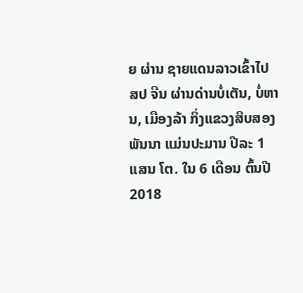ຍ ຜ່ານ ຊາຍແດນລາວເຂົ້າໄປ ສປ ຈີນ ຜ່ານດ່ານບໍ່ເຕັນ, ບໍ່ຫານ, ເມືອງລ້າ ກິ່ງແຂວງສິບສອງພັນນາ ແມ່ນປະມານ ປີລະ 1 ແສນ ໂຕ. ໃນ 6 ເດືອນ ຕົ້ນປີ 2018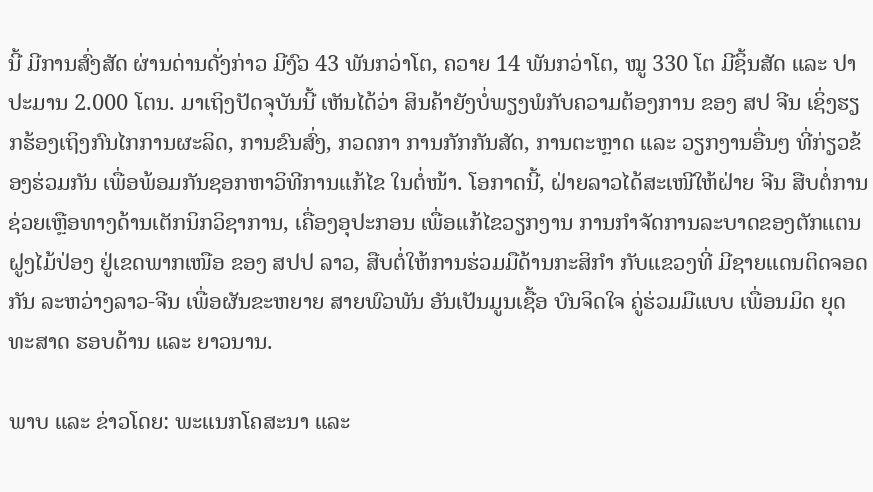ນີ້ ມີການສົ່ງສັດ ຜ່ານດ່ານດັ່ງກ່າວ ມີງົວ 43 ພັນກວ່າໂຕ, ຄວາຍ 14 ພັນກວ່າໂຕ, ໝູ 330 ໂຕ ມີຊິ້ນສັດ ແລະ ປາ ປະມານ 2.000 ໂຕນ. ມາເຖິງປັດຈຸບັນນີ້ ເຫັນໄດ້ວ່າ ສິນຄ້າຍັງບໍ່ພຽງພໍກັບຄວາມຕ້ອງການ ຂອງ ສປ ຈີນ ເຊິ່ງຮຽກຮ້ອງເຖິງກົນໄກການຜະລິດ, ການຂົນສົ່ງ, ກວດກາ ການກັກກັນສັດ, ການຕະຫຼາດ ແລະ ວຽກງານອື່ນໆ ທີ່ກ່ຽວຂ້ອງຮ່ວມກັນ ເພື່ອພ້ອມກັນຊອກຫາວິທີການແກ້ໄຂ ໃນຕໍ່ໜ້າ. ໂອກາດນີ້, ຝ່າຍລາວໄດ້ສະເໜີໃຫ້ຝ່າຍ ຈີນ ສືບຕໍ່ການຊ່ວຍເຫຼືອທາງດ້ານເຕັກນິກວິຊາການ, ເຄື່ອງອຸປະກອນ ເພື່ອແກ້ໄຂວຽກງານ ການກໍາຈັດການລະບາດຂອງຕັກແຕນຝູງໄມ້ປ່ອງ ຢູ່ເຂດພາກເໜືອ ຂອງ ສປປ ລາວ, ສືບຕໍ່ໃຫ້ການຮ່ວມມືດ້ານກະສິກໍາ ກັບແຂວງທີ່ ມີຊາຍແດນຕິດຈອດກັນ ລະຫວ່າງລາວ-ຈີນ ເພື່ອຜັນຂະຫຍາຍ ສາຍພົວພັນ ອັນເປັນມູນເຊື້ອ ບົນຈິດໃຈ ຄູ່ຮ່ວມມືແບບ ເພື່ອນມິດ ຍຸດທະສາດ ຮອບດ້ານ ແລະ ຍາວນານ.

ພາບ ແລະ ຂ່າວໂດຍ: ພະແນກໂຄສະນາ ແລະ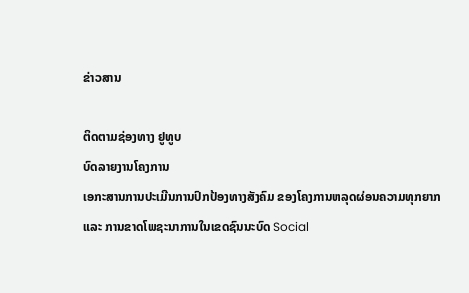ຂ່າວສານ

ຕິດຕາມຊ່ອງທາງ ຢູທູບ
ບົດລາຍງານໂຄງການ
ເອກະສານການປະເມີນການປົກປ້ອງທາງສັງຄົມ ຂອງໂຄງການຫລຸດຜ່ອນຄວາມທຸກຍາກ ແລະ ການຂາດໂພຊະນາການໃນເຂດຊົນນະບົດ Social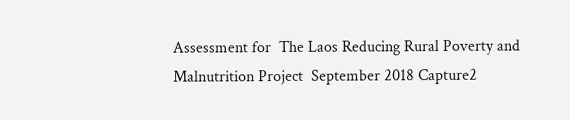Assessment for  The Laos Reducing Rural Poverty and Malnutrition Project  September 2018 Capture2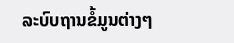ລະບົບຖານຂໍ້ມູນຕ່າງໆ